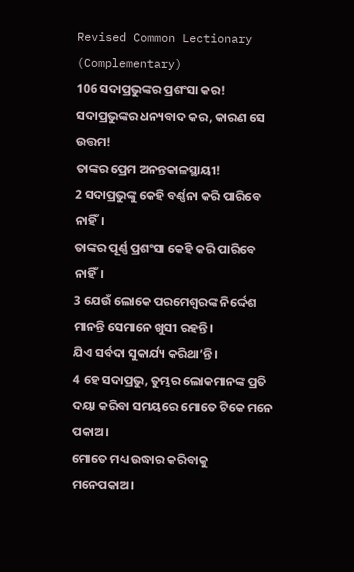Revised Common Lectionary (Complementary)
106 ସଦାପ୍ରଭୁଙ୍କର ପ୍ରଶଂସା କର!
ସଦାପ୍ରଭୁଙ୍କର ଧନ୍ୟବାଦ କର, କାରଣ ସେ ଉତ୍ତମ!
ତାଙ୍କର ପ୍ରେମ ଅନନ୍ତକାଳସ୍ଥାୟୀ!
2 ସଦାପ୍ରଭୁଙ୍କୁ କେହି ବର୍ଣ୍ଣନା କରି ପାରିବେ ନାହିଁ।
ତାଙ୍କର ପୂର୍ଣ୍ଣ ପ୍ରଶଂସା କେହି କରି ପାରିବେ ନାହିଁ।
3 ଯେଉଁ ଲୋକେ ପରମେଶ୍ୱରଙ୍କ ନିର୍ଦ୍ଦେଶ ମାନନ୍ତି ସେମାନେ ଖୁସୀ ରହନ୍ତି।
ଯିଏ ସର୍ବଦା ସୁକାର୍ଯ୍ୟ କରିଥା’ନ୍ତି।
4 ହେ ସଦାପ୍ରଭୁ, ତୁମ୍ଭର ଲୋକମାନଙ୍କ ପ୍ରତି ଦୟା କରିବା ସମୟରେ ମୋତେ ଟିକେ ମନେ ପକାଅ।
ମୋତେ ମଧ୍ୟ ଉଦ୍ଧାର କରିବାକୁ ମନେପକାଅ।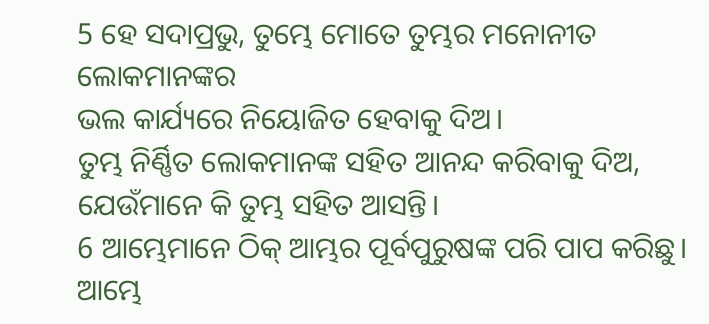5 ହେ ସଦାପ୍ରଭୁ, ତୁମ୍ଭେ ମୋତେ ତୁମ୍ଭର ମନୋନୀତ ଲୋକମାନଙ୍କର
ଭଲ କାର୍ଯ୍ୟରେ ନିୟୋଜିତ ହେବାକୁ ଦିଅ।
ତୁମ୍ଭ ନିର୍ଣ୍ଣିତ ଲୋକମାନଙ୍କ ସହିତ ଆନନ୍ଦ କରିବାକୁ ଦିଅ,
ଯେଉଁମାନେ କି ତୁମ୍ଭ ସହିତ ଆସନ୍ତି।
6 ଆମ୍ଭେମାନେ ଠିକ୍ ଆମ୍ଭର ପୂର୍ବପୁରୁଷଙ୍କ ପରି ପାପ କରିଛୁ।
ଆମ୍ଭେ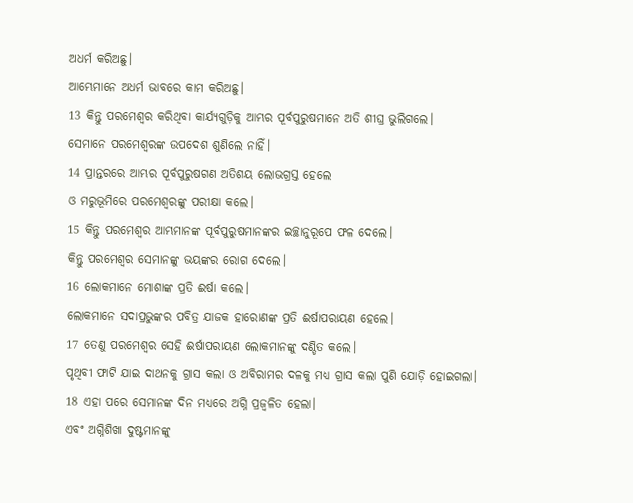ଅଧର୍ମ କରିଅଛୁ।
ଆମ୍ଭେମାନେ ଅଧର୍ମ ଭାବରେ କାମ କରିଅଛୁ।
13 କିନ୍ତୁ ପରମେଶ୍ୱର କରିଥିବା କାର୍ଯ୍ୟଗୁଡ଼ିକୁ ଆମ୍ଭର ପୂର୍ବପୁରୁଷମାନେ ଅତି ଶୀଘ୍ର ଭୁଲିଗଲେ।
ସେମାନେ ପରମେଶ୍ୱରଙ୍କ ଉପଦେଶ ଶୁଣିଲେ ନାହିଁ।
14 ପ୍ରାନ୍ତରରେ ଆମ୍ଭର ପୂର୍ବପୁରୁଷଗଣ ଅତିଶୟ ଲୋଭଗ୍ରସ୍ତ ହେଲେ
ଓ ମରୁଭୂମିରେ ପରମେଶ୍ୱରଙ୍କୁ ପରୀକ୍ଷା କଲେ।
15 କିନ୍ତୁ ପରମେଶ୍ୱର ଆମ୍ଭମାନଙ୍କ ପୂର୍ବପୁରୁଷମାନଙ୍କର ଇଚ୍ଛାନୁରୂପେ ଫଳ ଦେଲେ।
କିନ୍ତୁ ପରମେଶ୍ୱର ସେମାନଙ୍କୁ ଭୟଙ୍କର ରୋଗ ଦେଲେ।
16 ଲୋକମାନେ ମୋଶାଙ୍କ ପ୍ରତି ଈର୍ଷା କଲେ।
ଲୋକମାନେ ସଦାପ୍ରଭୁଙ୍କର ପବିତ୍ର ଯାଜକ ହାରୋଣଙ୍କ ପ୍ରତି ଈର୍ଷାପରାୟଣ ହେଲେ।
17 ତେଣୁ ପରମେଶ୍ୱର ସେହି ଈର୍ଷାପରାୟଣ ଲୋକମାନଙ୍କୁ ଦଣ୍ଡିତ କଲେ।
ପୃଥିବୀ ଫାଟି ଯାଇ ଦାଥନକୁ ଗ୍ରାସ କଲା ଓ ଅବିରାମର ଦଳକୁ ମଧ୍ୟ ଗ୍ରାସ କଲା ପୁଣି ଯୋଡ଼ି ହୋଇଗଲା।
18 ଏହା ପରେ ସେମାନଙ୍କ ଦିନ ମଧ୍ୟରେ ଅଗ୍ନି ପ୍ରଜ୍ୱଳିତ ହେଲା।
ଏବଂ ଅଗ୍ନିଶିଖା ଦୁଷ୍ଟମାନଙ୍କୁ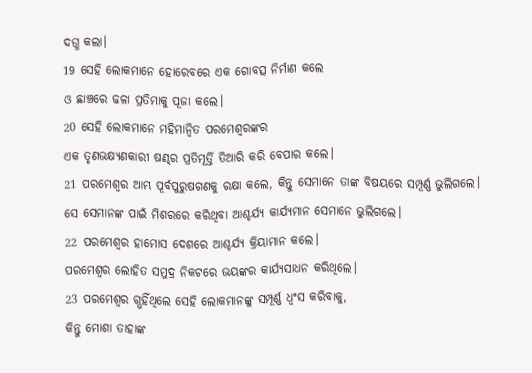ଦଗ୍ଧ କଲା।
19 ସେହି ଲୋକମାନେ ହୋରେବରେ ଏକ ଗୋବତ୍ସ ନିର୍ମାଣ କଲେ
ଓ ଛାଞ୍ଚରେ ଢଳା ପ୍ରତିମାକୁ ପୂଜା କଲେ।
20 ସେହି ଲୋକମାନେ ମହିମାନ୍ୱିତ ପରମେଶ୍ୱରଙ୍କର
ଏକ ତୃଣଭକ୍ଷ୍ୟଣକାରୀ ଷଣ୍ଢର ପ୍ରତିମୂର୍ତ୍ତି ତିଆରି କରି ବେପାର କଲେ।
21 ପରମେଶ୍ୱର ଆମ୍ଭ ପୂର୍ବପୁରୁଷଗଣକୁ ରକ୍ଷା କଲେ, କିନ୍ତୁ ସେମାନେ ତାଙ୍କ ବିଷୟରେ ସମ୍ପୂର୍ଣ୍ଣ ଭୁଲିଗଲେ।
ସେ ସେମାନଙ୍କ ପାଇଁ ମିଶରରେ କରିଥିବା ଆଶ୍ଚର୍ଯ୍ୟ କାର୍ଯ୍ୟମାନ ସେମାନେ ଭୁଲିଗଲେ।
22 ପରମେଶ୍ୱର ହାମୋସ ଦେଶରେ ଆଶ୍ଚର୍ଯ୍ୟ କ୍ରିୟାମାନ କଲେ।
ପରମେଶ୍ୱର ଲୋହିତ ସମୁଦ୍ର ନିକଟରେ ଭୟଙ୍କର କାର୍ଯ୍ୟସାଧନ କରିଥିଲେ।
23 ପରମେଶ୍ୱର ଗ୍ଭହିଁଥିଲେ ସେହି ଲୋକମାନଙ୍କୁ ସମ୍ପୂର୍ଣ୍ଣ ଧ୍ୱଂସ କରିବାକୁ,
କିନ୍ତୁ ମୋଶା ତାହାଙ୍କ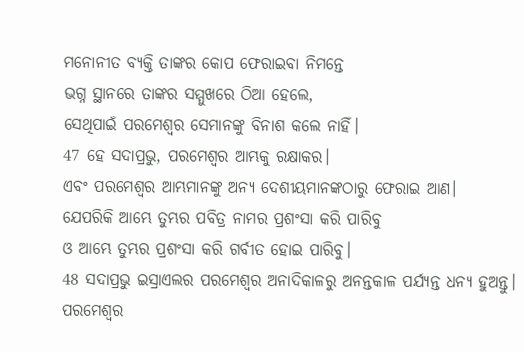ମନୋନୀତ ବ୍ୟକ୍ତି ତାଙ୍କର କୋପ ଫେରାଇବା ନିମନ୍ତେ
ଭଗ୍ନ ସ୍ଥାନରେ ତାଙ୍କର ସମ୍ମୁଖରେ ଠିଆ ହେଲେ,
ସେଥିପାଇଁ ପରମେଶ୍ୱର ସେମାନଙ୍କୁ ବିନାଶ କଲେ ନାହିଁ।
47 ହେ ସଦାପ୍ରଭୁ, ପରମେଶ୍ୱର ଆମ୍ଭକୁ ରକ୍ଷାକର।
ଏବଂ ପରମେଶ୍ୱର ଆମ୍ଭମାନଙ୍କୁ ଅନ୍ୟ ଦେଶୀୟମାନଙ୍କଠାରୁ ଫେରାଇ ଆଣ।
ଯେପରିକି ଆମ୍ଭେ ତୁମ୍ଭର ପବିତ୍ର ନାମର ପ୍ରଶଂସା କରି ପାରିବୁ
ଓ ଆମ୍ଭେ ତୁମ୍ଭର ପ୍ରଶଂସା କରି ଗର୍ବୀତ ହୋଇ ପାରିବୁ।
48 ସଦାପ୍ରଭୁ ଇସ୍ରାଏଲର ପରମେଶ୍ୱର ଅନାଦିକାଳରୁ ଅନନ୍ତକାଳ ପର୍ଯ୍ୟନ୍ତ ଧନ୍ୟ ହୁଅନ୍ତୁ।
ପରମେଶ୍ୱର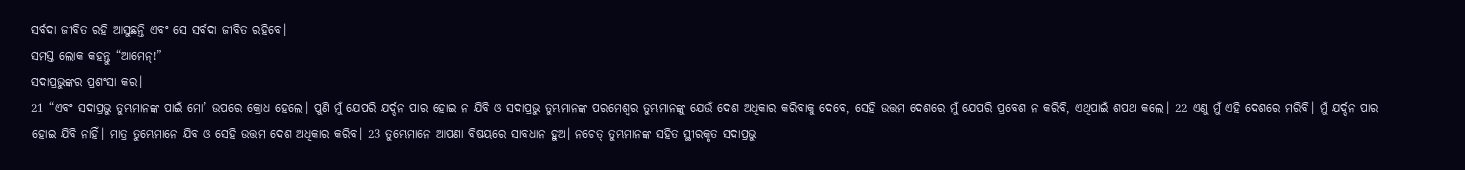ସର୍ବଦା ଜୀବିତ ରହି ଆସୁଛନ୍ତି ଏବଂ ସେ ସର୍ବଦା ଜୀବିତ ରହିବେ।
ସମସ୍ତ ଲୋକ କହନ୍ତୁ “ଆମେନ୍!”
ସଦାପ୍ରଭୁଙ୍କର ପ୍ରଶଂସା କର।
21 “ଏବଂ ସଦାପ୍ରଭୁ ତୁମ୍ଭମାନଙ୍କ ପାଇଁ ମୋ’ ଉପରେ କ୍ରୋଧ ହେଲେ। ପୁଣି ମୁଁ ଯେପରି ଯର୍ଦ୍ଦନ ପାର ହୋଇ ନ ଯିବି ଓ ସଦାପ୍ରଭୁ ତୁମ୍ଭମାନଙ୍କ ପରମେଶ୍ୱର ତୁମ୍ଭମାନଙ୍କୁ ଯେଉଁ ଦେଶ ଅଧିକାର କରିବାକୁ ଦେବେ, ସେହି ଉତ୍ତମ ଦେଶରେ ମୁଁ ଯେପରି ପ୍ରବେଶ ନ କରିବି, ଏଥିପାଇଁ ଶପଥ କଲେ। 22 ଏଣୁ ମୁଁ ଏହି ଦେଶରେ ମରିବି। ମୁଁ ଯର୍ଦ୍ଦନ ପାର ହୋଇ ଯିବି ନାହିଁ। ମାତ୍ର ତୁମ୍ଭେମାନେ ଯିବ ଓ ସେହି ଉତ୍ତମ ଦେଶ ଅଧିକାର କରିବ। 23 ତୁମ୍ଭେମାନେ ଆପଣା ବିଷୟରେ ସାବଧାନ ହୁଅ। ନଚେତ୍ ତୁମ୍ଭମାନଙ୍କ ସହିତ ସ୍ଥୀରକୃତ ସଦାପ୍ରଭୁ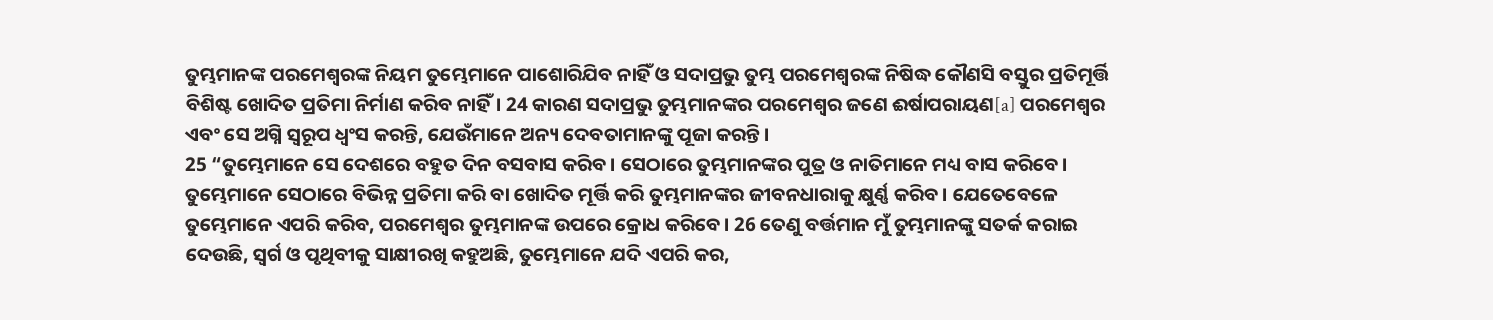ତୁମ୍ଭମାନଙ୍କ ପରମେଶ୍ୱରଙ୍କ ନିୟମ ତୁମ୍ଭେମାନେ ପାଶୋରିଯିବ ନାହିଁ ଓ ସଦାପ୍ରଭୁ ତୁମ୍ଭ ପରମେଶ୍ୱରଙ୍କ ନିଷିଦ୍ଧ କୌଣସି ବସ୍ତୁର ପ୍ରତିମୂର୍ତ୍ତି ବିଶିଷ୍ଟ ଖୋଦିତ ପ୍ରତିମା ନିର୍ମାଣ କରିବ ନାହିଁ। 24 କାରଣ ସଦାପ୍ରଭୁ ତୁମ୍ଭମାନଙ୍କର ପରମେଶ୍ୱର ଜଣେ ଈର୍ଷାପରାୟଣ[a] ପରମେଶ୍ୱର ଏବଂ ସେ ଅଗ୍ନି ସ୍ୱରୂପ ଧ୍ୱଂସ କରନ୍ତି, ଯେଉଁମାନେ ଅନ୍ୟ ଦେବତାମାନଙ୍କୁ ପୂଜା କରନ୍ତି।
25 “ତୁମ୍ଭେମାନେ ସେ ଦେଶରେ ବହୁତ ଦିନ ବସବାସ କରିବ। ସେଠାରେ ତୁମ୍ଭମାନଙ୍କର ପୁତ୍ର ଓ ନାତିମାନେ ମଧ୍ୟ ବାସ କରିବେ। ତୁମ୍ଭେମାନେ ସେଠାରେ ବିଭିନ୍ନ ପ୍ରତିମା କରି ବା ଖୋଦିତ ମୂର୍ତ୍ତି କରି ତୁମ୍ଭମାନଙ୍କର ଜୀବନଧାରାକୁ କ୍ଷୁର୍ଣ୍ଣ କରିବ। ଯେତେବେଳେ ତୁମ୍ଭେମାନେ ଏପରି କରିବ, ପରମେଶ୍ୱର ତୁମ୍ଭମାନଙ୍କ ଉପରେ କ୍ରୋଧ କରିବେ। 26 ତେଣୁ ବର୍ତ୍ତମାନ ମୁଁ ତୁମ୍ଭମାନଙ୍କୁ ସତର୍କ କରାଇ ଦେଉଛି, ସ୍ୱର୍ଗ ଓ ପୃଥିବୀକୁ ସାକ୍ଷୀରଖି କହୁଅଛି, ତୁମ୍ଭେମାନେ ଯଦି ଏପରି କର,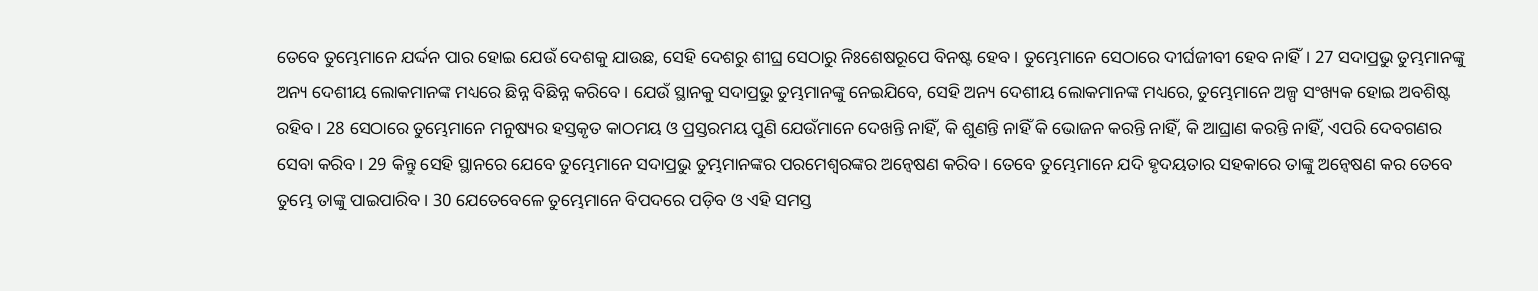ତେବେ ତୁମ୍ଭେମାନେ ଯର୍ଦ୍ଦନ ପାର ହୋଇ ଯେଉଁ ଦେଶକୁ ଯାଉଛ, ସେହି ଦେଶରୁ ଶୀଘ୍ର ସେଠାରୁ ନିଃଶେଷରୂପେ ବିନଷ୍ଟ ହେବ। ତୁମ୍ଭେମାନେ ସେଠାରେ ଦୀର୍ଘଜୀବୀ ହେବ ନାହିଁ। 27 ସଦାପ୍ରଭୁ ତୁମ୍ଭମାନଙ୍କୁ ଅନ୍ୟ ଦେଶୀୟ ଲୋକମାନଙ୍କ ମଧ୍ୟରେ ଛିନ୍ନ ବିଛିନ୍ନ କରିବେ। ଯେଉଁ ସ୍ଥାନକୁ ସଦାପ୍ରଭୁ ତୁମ୍ଭମାନଙ୍କୁ ନେଇଯିବେ, ସେହି ଅନ୍ୟ ଦେଶୀୟ ଲୋକମାନଙ୍କ ମଧ୍ୟରେ, ତୁମ୍ଭେମାନେ ଅଳ୍ପ ସଂଖ୍ୟକ ହୋଇ ଅବଶିଷ୍ଟ ରହିବ। 28 ସେଠାରେ ତୁମ୍ଭେମାନେ ମନୁଷ୍ୟର ହସ୍ତକୃତ କାଠମୟ ଓ ପ୍ରସ୍ତରମୟ ପୁଣି ଯେଉଁମାନେ ଦେଖନ୍ତି ନାହିଁ, କି ଶୁଣନ୍ତି ନାହିଁ କି ଭୋଜନ କରନ୍ତି ନାହିଁ, କି ଆଘ୍ରାଣ କରନ୍ତି ନାହିଁ, ଏପରି ଦେବଗଣର ସେବା କରିବ। 29 କିନ୍ତୁ ସେହି ସ୍ଥାନରେ ଯେବେ ତୁମ୍ଭେମାନେ ସଦାପ୍ରଭୁ ତୁମ୍ଭମାନଙ୍କର ପରମେଶ୍ୱରଙ୍କର ଅନ୍ୱେଷଣ କରିବ। ତେବେ ତୁମ୍ଭେମାନେ ଯଦି ହୃଦୟତାର ସହକାରେ ତାଙ୍କୁ ଅନ୍ୱେଷଣ କର ତେବେ ତୁମ୍ଭେ ତାଙ୍କୁ ପାଇପାରିବ। 30 ଯେତେବେଳେ ତୁମ୍ଭେମାନେ ବିପଦରେ ପଡ଼ିବ ଓ ଏହି ସମସ୍ତ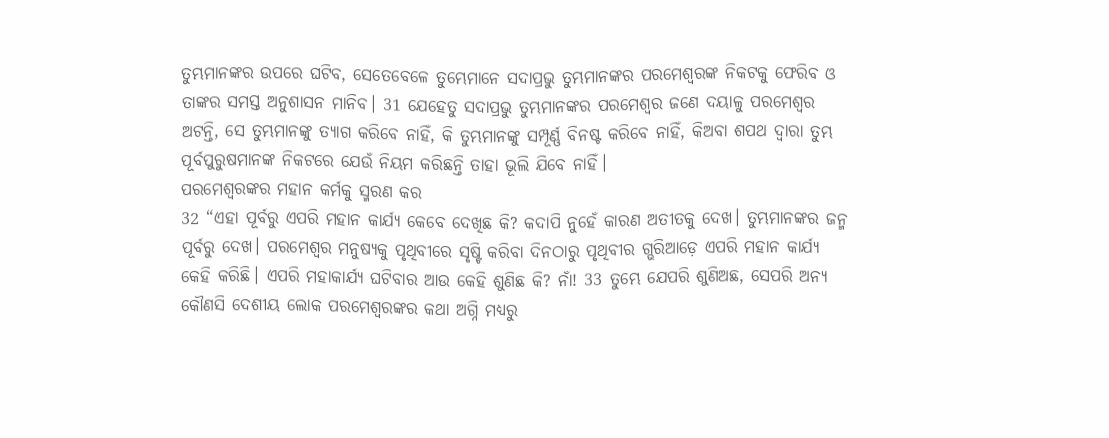ତୁମ୍ଭମାନଙ୍କର ଉପରେ ଘଟିବ, ସେତେବେଳେ ତୁମ୍ଭେମାନେ ସଦାପ୍ରଭୁ ତୁମ୍ଭମାନଙ୍କର ପରମେଶ୍ୱରଙ୍କ ନିକଟକୁ ଫେରିବ ଓ ତାଙ୍କର ସମସ୍ତ ଅନୁଶାସନ ମାନିବ। 31 ଯେହେତୁ ସଦାପ୍ରଭୁ ତୁମ୍ଭମାନଙ୍କର ପରମେଶ୍ୱର ଜଣେ ଦୟାଳୁ ପରମେଶ୍ୱର ଅଟନ୍ତି, ସେ ତୁମ୍ଭମାନଙ୍କୁ ତ୍ୟାଗ କରିବେ ନାହିଁ, କି ତୁମ୍ଭମାନଙ୍କୁ ସମ୍ପୂର୍ଣ୍ଣ ବିନଷ୍ଟ କରିବେ ନାହିଁ, କିଅବା ଶପଥ ଦ୍ୱାରା ତୁମ୍ଭ ପୂର୍ବପୁରୁଷମାନଙ୍କ ନିକଟରେ ଯେଉଁ ନିୟମ କରିଛନ୍ତି ତାହା ଭୂଲି ଯିବେ ନାହିଁ।
ପରମେଶ୍ୱରଙ୍କର ମହାନ କର୍ମକୁ ସ୍ମରଣ କର
32 “ଏହା ପୂର୍ବରୁ ଏପରି ମହାନ କାର୍ଯ୍ୟ କେବେ ଦେଖିଛ କି? କଦାପି ନୁହେଁ କାରଣ ଅତୀତକୁ ଦେଖ। ତୁମ୍ଭମାନଙ୍କର ଜନ୍ମ ପୂର୍ବରୁ ଦେଖ। ପରମେଶ୍ୱର ମନୁଷ୍ୟକୁ ପୃଥିବୀରେ ସୃଷ୍ଟି କରିବା ଦିନଠାରୁ ପୃଥିବୀର ଗ୍ଭରିଆଡ଼େ ଏପରି ମହାନ କାର୍ଯ୍ୟ କେହି କରିଛି। ଏପରି ମହାକାର୍ଯ୍ୟ ଘଟିବାର ଆଉ କେହି ଶୁଣିଛ କି? ନାଁ! 33 ତୁମ୍ଭେ ଯେପରି ଶୁଣିଅଛ, ସେପରି ଅନ୍ୟ କୌଣସି ଦେଶୀୟ ଲୋକ ପରମେଶ୍ୱରଙ୍କର କଥା ଅଗ୍ନି ମଧ୍ୟରୁ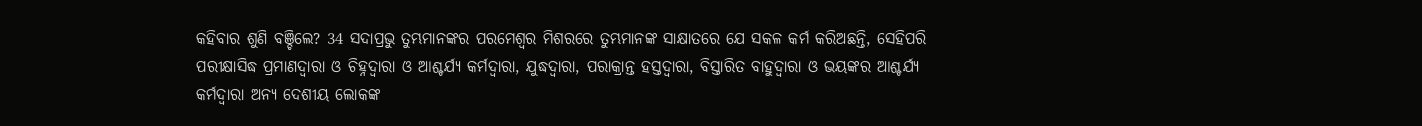କହିବାର ଶୁଣି ବଞ୍ଚିଲେ? 34 ସଦାପ୍ରଭୁ ତୁମ୍ଭମାନଙ୍କର ପରମେଶ୍ୱର ମିଶରରେ ତୁମ୍ଭମାନଙ୍କ ସାକ୍ଷାତରେ ଯେ ସକଳ କର୍ମ କରିଅଛନ୍ତି, ସେହିପରି ପରୀକ୍ଷାସିଦ୍ଧ ପ୍ରମାଣଦ୍ୱାରା ଓ ଚିହ୍ନଦ୍ୱାରା ଓ ଆଶ୍ଚର୍ଯ୍ୟ କର୍ମଦ୍ୱାରା, ଯୁଦ୍ଧଦ୍ୱାରା, ପରାକ୍ରାନ୍ତ ହସ୍ତଦ୍ୱାରା, ବିସ୍ତାରିତ ବାହୁଦ୍ୱାରା ଓ ଭୟଙ୍କର ଆଶ୍ଚର୍ଯ୍ୟ କର୍ମଦ୍ୱାରା ଅନ୍ୟ ଦେଶୀୟ ଲୋକଙ୍କ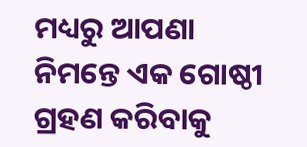ମଧ୍ୟରୁ ଆପଣା ନିମନ୍ତେ ଏକ ଗୋଷ୍ଠୀ ଗ୍ରହଣ କରିବାକୁ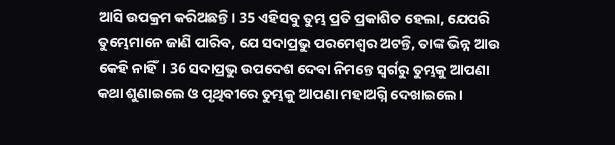ଆସି ଉପକ୍ରମ କରିଅଛନ୍ତି। 35 ଏହିସବୁ ତୁମ୍ଭ ପ୍ରତି ପ୍ରକାଶିତ ହେଲା, ଯେପରି ତୁମ୍ଭେମାନେ ଜାଣି ପାରିବ, ଯେ ସଦାପ୍ରଭୁ ପରମେଶ୍ୱର ଅଟନ୍ତି, ତାଙ୍କ ଭିନ୍ନ ଆଉ କେହି ନାହିଁ। 36 ସଦାପ୍ରଭୁ ଉପଦେଶ ଦେବା ନିମନ୍ତେ ସ୍ୱର୍ଗରୁ ତୁମ୍ଭକୁ ଆପଣା କଥା ଶୁଣାଇଲେ ଓ ପୃଥିବୀରେ ତୁମ୍ଭକୁ ଆପଣା ମହାଅଗ୍ନି ଦେଖାଇଲେ।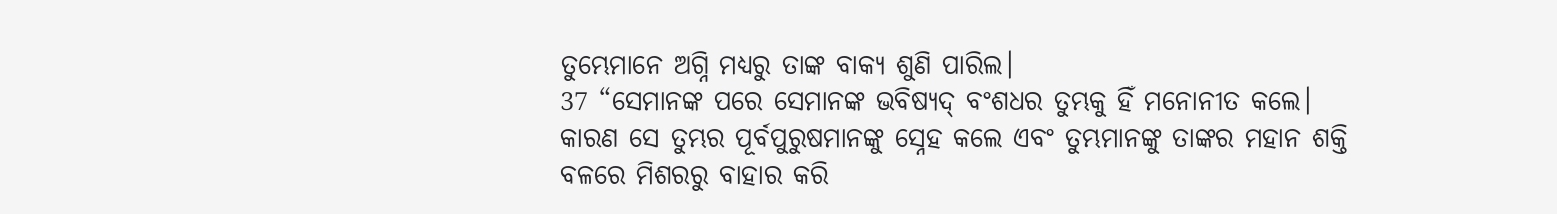ତୁମ୍ଭେମାନେ ଅଗ୍ନି ମଧ୍ୟରୁ ତାଙ୍କ ବାକ୍ୟ ଶୁଣି ପାରିଲ।
37 “ସେମାନଙ୍କ ପରେ ସେମାନଙ୍କ ଭବିଷ୍ୟଦ୍ ବଂଶଧର ତୁମ୍ଭକୁ ହିଁ ମନୋନୀତ କଲେ। କାରଣ ସେ ତୁମ୍ଭର ପୂର୍ବପୁରୁଷମାନଙ୍କୁ ସ୍ନେହ କଲେ ଏବଂ ତୁମ୍ଭମାନଙ୍କୁ ତାଙ୍କର ମହାନ ଶକ୍ତି ବଳରେ ମିଶରରୁ ବାହାର କରି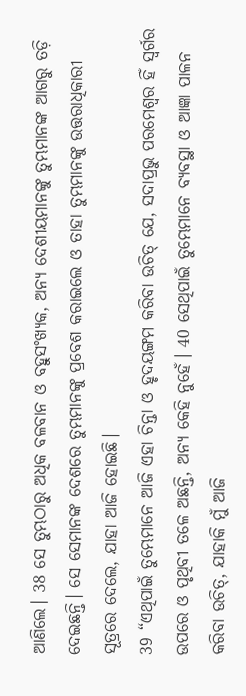ଆଣିଲେ। 38 ସେ ତୁମ୍ଭଠାରୁ ଅଧିକ ବଳବାନ ଓ ବହୁସଂଖ୍ୟକ, ଅନ୍ୟ ଦେଶୀୟମାନଙ୍କୁ ତୁମ୍ଭମାନଙ୍କ ଆଗରୁ ତଡ଼ି ଦେଇଛନ୍ତି। ସେ ସେମାନଙ୍କ ଦେଶରେ ତୁମ୍ଭମାନଙ୍କୁ ପ୍ରବେଶ କରାଇଲେ ଓ ତାହା ତୁମ୍ଭମାନଙ୍କୁ ଉତ୍ତରାଧିକାରୀ ସୂତ୍ରରେ ଦେଲେ, ଯାହା ଆଜି ହୋଇଛି।
39 “ଏଥିପାଇଁ ତୁମ୍ଭେମାନେ ଆଜି ଏହା ଚିନ୍ତା ଓ ହୃଦୟଙ୍ଗମ କରିବା ଉଚିତ୍ ଯେ, ସଦାପ୍ରଭୁ ପରମେଶ୍ୱର ହିଁ ସ୍ୱର୍ଗର ଉପରେ ଓ ପୃଥିବୀ ତଳେ ଅଛନ୍ତି, ଅନ୍ୟ କେହି ନୁହେଁ। 40 ସେଥିପାଇଁ ତୁମ୍ଭେମାନେ ବ୍ୟବସ୍ଥା ଓ ଆଜ୍ଞା ପାଳନ କରିବା ଉଚିତ୍, ଯାହାକି ମୁଁ ଆଜି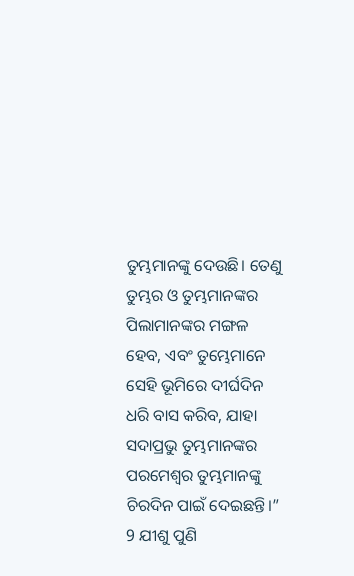ତୁମ୍ଭମାନଙ୍କୁ ଦେଉଛି। ତେଣୁ ତୁମ୍ଭର ଓ ତୁମ୍ଭମାନଙ୍କର ପିଲାମାନଙ୍କର ମଙ୍ଗଳ ହେବ, ଏବଂ ତୁମ୍ଭେମାନେ ସେହି ଭୂମିରେ ଦୀର୍ଘଦିନ ଧରି ବାସ କରିବ, ଯାହା ସଦାପ୍ରଭୁ ତୁମ୍ଭମାନଙ୍କର ପରମେଶ୍ୱର ତୁମ୍ଭମାନଙ୍କୁ ଚିରଦିନ ପାଇଁ ଦେଇଛନ୍ତି।”
9 ଯୀଶୁ ପୁଣି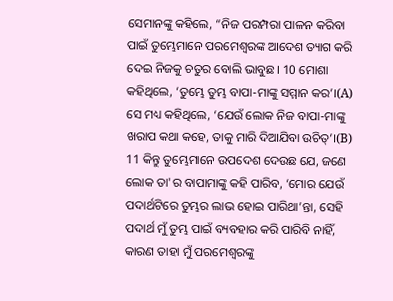ସେମାନଙ୍କୁ କହିଲେ, “ନିଜ ପରମ୍ପରା ପାଳନ କରିବା ପାଇଁ ତୁମ୍ଭେମାନେ ପରମେଶ୍ୱରଙ୍କ ଆଦେଶ ତ୍ୟାଗ କରି ଦେଇ ନିଜକୁ ଚତୁର ବୋଲି ଭାବୁଛ। 10 ମୋଶା କହିଥିଲେ, ‘ତୁମ୍ଭେ ତୁମ୍ଭ ବାପା-ମାଙ୍କୁ ସମ୍ମାନ କର’।(A) ସେ ମଧ୍ୟ କହିଥିଲେ, ‘ଯେଉଁ ଲୋକ ନିଜ ବାପା-ମାଙ୍କୁ ଖରାପ କଥା କହେ, ତାକୁ ମାରି ଦିଆଯିବା ଉଚିତ୍’।(B) 11 କିନ୍ତୁ ତୁମ୍ଭେମାନେ ଉପଦେଶ ଦେଉଛ ଯେ, ଜଣେ ଲୋକ ତା'ର ବାପାମାଙ୍କୁ କହି ପାରିବ, ‘ମୋର ଯେଉଁ ପଦାର୍ଥଟିରେ ତୁମ୍ଭର ଲାଭ ହୋଇ ପାରିଥା’ନ୍ତା, ସେହି ପଦାର୍ଥ ମୁଁ ତୁମ୍ଭ ପାଇଁ ବ୍ୟବହାର କରି ପାରିବି ନାହିଁ, କାରଣ ତାହା ମୁଁ ପରମେଶ୍ୱରଙ୍କୁ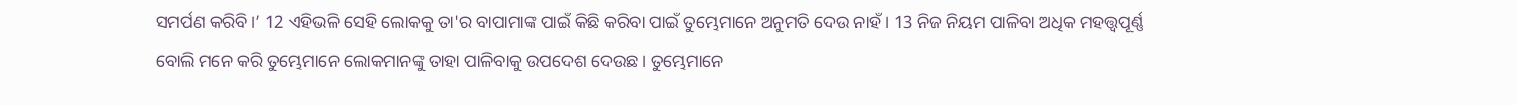ସମର୍ପଣ କରିବି।’ 12 ଏହିଭଳି ସେହି ଲୋକକୁ ତା'ର ବାପାମାଙ୍କ ପାଇଁ କିଛି କରିବା ପାଇଁ ତୁମ୍ଭେମାନେ ଅନୁମତି ଦେଉ ନାହଁ। 13 ନିଜ ନିୟମ ପାଳିବା ଅଧିକ ମହତ୍ତ୍ୱପୂର୍ଣ୍ଣ ବୋଲି ମନେ କରି ତୁମ୍ଭେମାନେ ଲୋକମାନଙ୍କୁ ତାହା ପାଳିବାକୁ ଉପଦେଶ ଦେଉଛ। ତୁମ୍ଭେମାନେ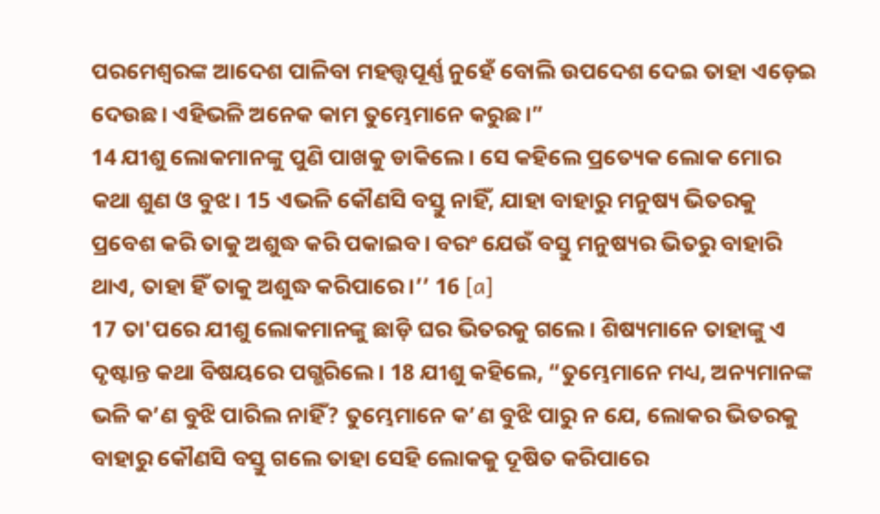ପରମେଶ୍ୱରଙ୍କ ଆଦେଶ ପାଳିବା ମହତ୍ତ୍ୱପୂର୍ଣ୍ଣ ନୁହେଁ ବୋଲି ଉପଦେଶ ଦେଇ ତାହା ଏଡ଼େଇ ଦେଉଛ। ଏହିଭଳି ଅନେକ କାମ ତୁମ୍ଭେମାନେ କରୁଛ।”
14 ଯୀଶୁ ଲୋକମାନଙ୍କୁ ପୁଣି ପାଖକୁ ଡାକିଲେ। ସେ କହିଲେ ପ୍ରତ୍ୟେକ ଲୋକ ମୋର କଥା ଶୁଣ ଓ ବୁଝ। 15 ଏଭଳି କୌଣସି ବସ୍ତୁ ନାହିଁ, ଯାହା ବାହାରୁ ମନୁଷ୍ୟ ଭିତରକୁ ପ୍ରବେଶ କରି ତାକୁ ଅଶୁଦ୍ଧ କରି ପକାଇବ। ବରଂ ଯେଉଁ ବସ୍ତୁ ମନୁଷ୍ୟର ଭିତରୁ ବାହାରି ଥାଏ, ତାହା ହିଁ ତାକୁ ଅଶୁଦ୍ଧ କରିପାରେ।’’ 16 [a]
17 ତା'ପରେ ଯୀଶୁ ଲୋକମାନଙ୍କୁ ଛାଡ଼ି ଘର ଭିତରକୁ ଗଲେ। ଶିଷ୍ୟମାନେ ତାହାଙ୍କୁ ଏ ଦୃଷ୍ଟାନ୍ତ କଥା ବିଷୟରେ ପଗ୍ଭରିଲେ। 18 ଯୀଶୁ କହିଲେ, “ତୁମ୍ଭେମାନେ ମଧ୍ୟ, ଅନ୍ୟମାନଙ୍କ ଭଳି କ’ଣ ବୁଝି ପାରିଲ ନାହିଁ? ତୁମ୍ଭେମାନେ କ’ଣ ବୁଝି ପାରୁ ନ ଯେ, ଲୋକର ଭିତରକୁ ବାହାରୁ କୌଣସି ବସ୍ତୁ ଗଲେ ତାହା ସେହି ଲୋକକୁ ଦୂଷିତ କରିପାରେ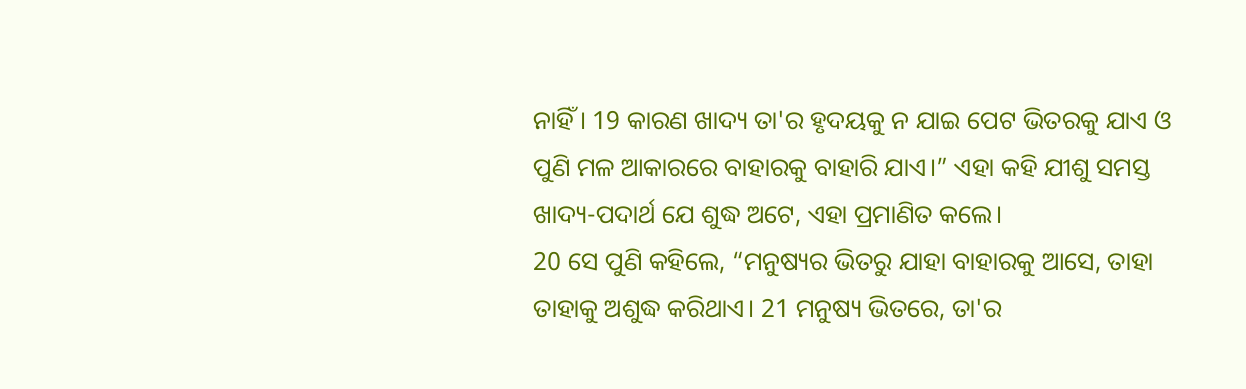ନାହିଁ। 19 କାରଣ ଖାଦ୍ୟ ତା'ର ହୃଦୟକୁ ନ ଯାଇ ପେଟ ଭିତରକୁ ଯାଏ ଓ ପୁଣି ମଳ ଆକାରରେ ବାହାରକୁ ବାହାରି ଯାଏ।” ଏହା କହି ଯୀଶୁ ସମସ୍ତ ଖାଦ୍ୟ-ପଦାର୍ଥ ଯେ ଶୁଦ୍ଧ ଅଟେ, ଏହା ପ୍ରମାଣିତ କଲେ।
20 ସେ ପୁଣି କହିଲେ, “ମନୁଷ୍ୟର ଭିତରୁ ଯାହା ବାହାରକୁ ଆସେ, ତାହା ତାହାକୁ ଅଶୁଦ୍ଧ କରିଥାଏ। 21 ମନୁଷ୍ୟ ଭିତରେ, ତା'ର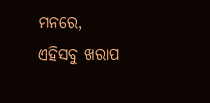ମନରେ, ଏହିସବୁ ଖରାପ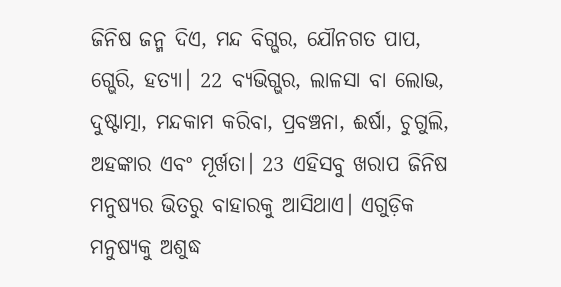ଜିନିଷ ଜନ୍ମ ଦିଏ, ମନ୍ଦ ବିଗ୍ଭର, ଯୌନଗତ ପାପ, ଗ୍ଭେରି, ହତ୍ୟା। 22 ବ୍ୟଭିଗ୍ଭର, ଲାଳସା ବା ଲୋଭ, ଦୁଷ୍ଟାତ୍ମା, ମନ୍ଦକାମ କରିବା, ପ୍ରବଞ୍ଚନା, ଈର୍ଷା, ଚୁଗୁଲି, ଅହଙ୍କାର ଏବଂ ମୂର୍ଖତା। 23 ଏହିସବୁ ଖରାପ ଜିନିଷ ମନୁଷ୍ୟର ଭିତରୁ ବାହାରକୁ ଆସିଥାଏ। ଏଗୁଡ଼ିକ ମନୁଷ୍ୟକୁ ଅଶୁଦ୍ଧ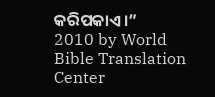କରିପକାଏ।”
2010 by World Bible Translation Center